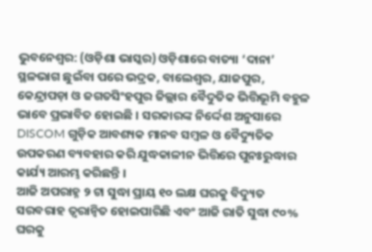ଭୁବନେଶ୍ୱର: (ଓଡ଼ିଶା ଭାସ୍କର) ଓଡ଼ିଶାରେ ବାତ୍ୟା ‘ଦାନା’ ସ୍ଥଳଭାଗ ଛୁଇଁବା ପରେ ଭଦ୍ରକ, ବାଲେଶ୍ଵର, ଯାଜପୁର, କେନ୍ଦ୍ରାପଡ଼ା ଓ ଜଗତସିଂହପୁର ଜିଲ୍ଲାର ବୈଦୁତିକ ଭିତ୍ତିଭୂମି ବହୁଳ ଭାବେ ପ୍ରଭାବିତ ହୋଇଛି । ସରକାରଙ୍କ ନିର୍ଦ୍ଦେଶ ଅନୁସାରେ DISCOM ଗୁଡ଼ିକ ଆବଶ୍ୟକ ମାନବ ସମ୍ବଳ ଓ ବୈଦ୍ୟୁତିକ ଉପକରଣ ବ୍ୟବହାର କରି ଯୁଦ୍ଧକାଳୀନ ଭିତ୍ତିରେ ପୁନଃରୁଦ୍ଧାର କାର୍ଯ୍ୟ ଆରମ୍ଭ କରିଛନ୍ତି ।
ଆଜି ଅପରାହ୍ନ ୨ ଟା ସୁଦ୍ଧା ପ୍ରାୟ ୧୦ ଲକ୍ଷ ଘରକୁ ବିଦ୍ୟୁତ ସରବରାହ ତ୍ୱରାନ୍ୱିତ ହୋଇପାରିଛି ଏବଂ ଆଜି ରାତି ସୁଦ୍ଧା ୯୦% ଘରକୁ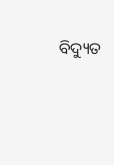ବିଦ୍ୟୁତ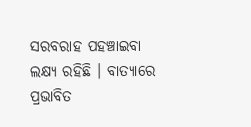ସରବରାହ ପହଞ୍ଚାଇବା ଲକ୍ଷ୍ୟ ରହିଛି । ବାତ୍ୟାରେ ପ୍ରଭାବିତ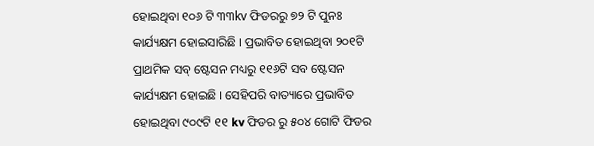ହୋଇଥିବା ୧୦୬ ଟି ୩୩kv ଫିଡରରୁ ୭୨ ଟି ପୁନଃ କାର୍ଯ୍ୟକ୍ଷମ ହୋଇସାରିଛି । ପ୍ରଭାବିତ ହୋଇଥିବା ୨୦୧ଟି ପ୍ରାଥମିକ ସବ୍ ଷ୍ଟେସନ ମଧ୍ୟରୁ ୧୧୬ଟି ସବ ଷ୍ଟେସନ କାର୍ଯ୍ୟକ୍ଷମ ହୋଇଛି । ସେହିପରି ବାତ୍ୟାରେ ପ୍ରଭାବିତ ହୋଇଥିବା ୯୦୯ଟି ୧୧ kv ଫିଡର ରୁ ୫୦୪ ଗୋଟି ଫିଡର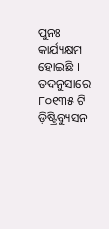ପୁନଃ କାର୍ଯ୍ୟକ୍ଷମ ହୋଇଛି ।
ତଦନୁସାରେ ୮୦୧୩୫ ଟି ଡ଼ିଷ୍ଟ୍ରିବ୍ୟୁସନ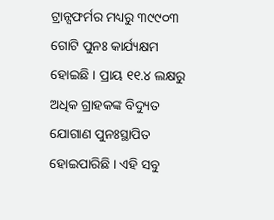ଟ୍ରାନ୍ସଫର୍ମର ମଧ୍ୟରୁ ୩୯୯୦୩ ଗୋଟି ପୁନଃ କାର୍ଯ୍ୟକ୍ଷମ ହୋଇଛି । ପ୍ରାୟ ୧୧.୪ ଲକ୍ଷରୁ ଅଧିକ ଗ୍ରାହକଙ୍କ ବିଦ୍ୟୁତ ଯୋଗାଣ ପୁନଃସ୍ଥାପିତ ହୋଇପାରିଛି । ଏହି ସବୁ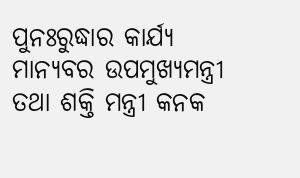ପୁନଃରୁଦ୍ଧାର କାର୍ଯ୍ୟ ମାନ୍ୟବର ଉପମୁଖ୍ୟମନ୍ତ୍ରୀ ତଥା ଶକ୍ତି ମନ୍ତ୍ରୀ କନକ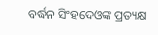ବର୍ଦ୍ଧନ ସିଂହଦେଓଙ୍କ ପ୍ରତ୍ୟକ୍ଷ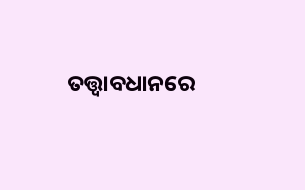ତତ୍ତ୍ୱାବଧାନରେ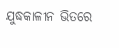ଯୁଦ୍ଧକାଳୀନ ଭିତରେ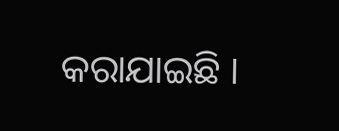କରାଯାଇଛି ।